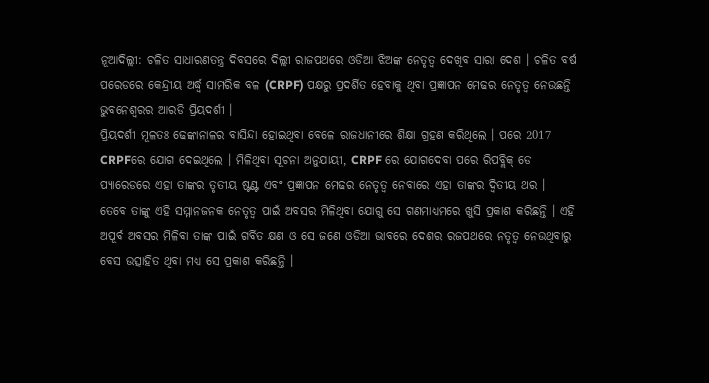ନୂଆଦିଲ୍ଲୀ: ଚଳିତ ସାଧାରଣତନ୍ତ୍ର ଦିବସରେ ଦିଲ୍ଲୀ ରାଜପଥରେ ଓଡିଆ ଝିଅଙ୍କ ନେତୃତ୍ବ ଦେଖିବ ସାରା ଦେଶ । ଚଳିତ ବର୍ଷ ପରେଡରେ କେନ୍ଦ୍ରୀୟ ଅର୍ଦ୍ଧ୍ବ ସାମରିକ ବଳ (CRPF) ପକ୍ଷରୁ ପ୍ରଦର୍ଶିତ ହେବାକୁ ଥିବା ପ୍ରଜ୍ଞାପନ ମେଢର ନେତୃତ୍ବ ନେଉଛନ୍ତି ଭୁବନେଶ୍ୱରର ଆରଡି ପ୍ରିୟଦର୍ଶୀ ।
ପ୍ରିୟଦର୍ଶୀ ମୂଳତଃ ଢେଙ୍କାନାଳର ବାସିନ୍ଦା ହୋଇଥିବା ବେଳେ ରାଜଧାନୀରେ ଶିକ୍ଷା ଗ୍ରହଣ କରିଥିଲେ । ପରେ 2017 CRPFରେ ଯୋଗ ଦେଇଥିଲେ । ମିଳିଥିବା ସୂଚନା ଅନୁଯାୟୀ, CRPF ରେ ଯୋଗଦେବା ପରେ ରିପବ୍ଲିକ୍ ଡେ ପ୍ୟାରେଡରେ ଏହା ତାଙ୍କର ତୃତୀୟ ଷ୍ଟଣ୍ଟ ଏବଂ ପ୍ରଜ୍ଞାପନ ମେଢର ନେତୃତ୍ବ ନେବାରେ ଏହା ତାଙ୍କର ଦ୍ବିତୀୟ ଥର ।
ତେବେ ତାଙ୍କୁ ଏହି ସମ୍ମାନଜନକ ନେତୃତ୍ବ ପାଇଁ ଅବସର ମିଳିଥିବା ଯୋଗୁ ସେ ଗଣମାଧ୍ୟମରେ ଖୁସି ପ୍ରକାଶ କରିଛନ୍ତି । ଏହି ଅପୂର୍ବ ଅବସର ମିଳିବା ତାଙ୍କ ପାଇଁ ଗର୍ବିତ କ୍ଷଣ ଓ ସେ ଜଣେ ଓଡିଆ ଭାବରେ ଦେଶର ରଜପଥରେ ନତୃତ୍ବ ନେଉଥିବାରୁ ବେସ ଉତ୍ସାହିତ ଥିବା ମଧ୍ୟ ସେ ପ୍ରକାଶ କରିଛନ୍ତି ।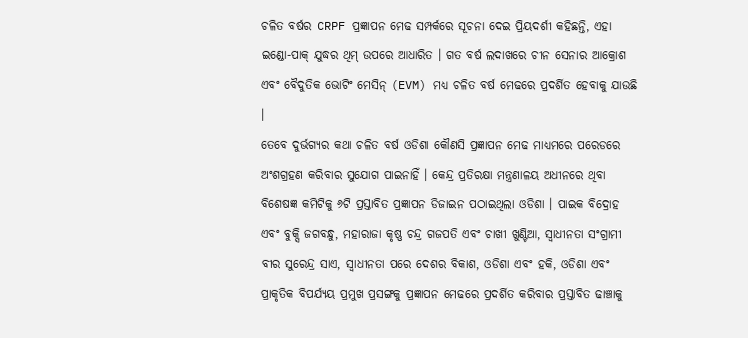ଚଳିତ ବର୍ଷର CRPF ପ୍ରଜ୍ଞାପନ ମେଢ ସମ୍ପର୍କରେ ସୂଚନା ଦେଇ ପ୍ରିୟଦର୍ଶୀ କହିଛନ୍ତି, ଏହା ଇଣ୍ଡୋ-ପାକ୍ ଯୁଦ୍ଧର ଥିମ୍ ଉପରେ ଆଧାରିତ । ଗତ ବର୍ଷ ଲଦାଖରେ ଚୀନ ସେନାର ଆକ୍ରୋଶ ଏବଂ ବୈଦୁତିକ ଭୋଟିଂ ମେସିନ୍ (EVM) ମଧ୍ୟ ଚଳିତ ବର୍ଷ ମେଢରେ ପ୍ରଦର୍ଶିତ ହେବାକୁ ଯାଉଛି ।
ତେବେ ଦୁର୍ଭଗ୍ୟର କଥା ଚଳିତ ବର୍ଷ ଓଡିଶା କୌଣସି ପ୍ରଜ୍ଞାପନ ମେଢ ମାଧ୍ୟମରେ ପରେଡରେ ଅଂଶଗ୍ରହଣ କରିବାର ସୁଯୋଗ ପାଇନାହିଁ । କେନ୍ଦ୍ର ପ୍ରତିରକ୍ଷା ମନ୍ତ୍ରଣାଳୟ ଅଧୀନରେ ଥିବା ବିଶେଷଜ୍ଞ କମିଟିକୁ ୬ଟି ପ୍ରସ୍ତାବିତ ପ୍ରଜ୍ଞାପନ ଡିଜାଇନ ପଠାଇଥିଲା ଓଡିଶା । ପାଇକ ବିଦ୍ରୋହ ଏବଂ ବୁକ୍ସି ଜଗବନ୍ଧୁ, ମହାରାଜା କୃଷ୍ଣ ଚନ୍ଦ୍ର ଗଜପତି ଏବଂ ଚାଖୀ ଖୁଣ୍ଟିଆ, ସ୍ୱାଧୀନତା ସଂଗ୍ରାମୀ ବୀର ସୁରେନ୍ଦ୍ର ସାଏ, ସ୍ୱାଧୀନତା ପରେ ଦେଶର ବିକାଶ, ଓଡିଶା ଏବଂ ହକି, ଓଡିଶା ଏବଂ ପ୍ରାକୃତିକ ବିପର୍ଯ୍ୟୟ ପ୍ରମୁଖ ପ୍ରସଙ୍ଗକୁ ପ୍ରଜ୍ଞାପନ ମେଢରେ ପ୍ରଦର୍ଶିତ କରିବାର ପ୍ରସ୍ତାବିତ ଢାଞ୍ଚାକୁ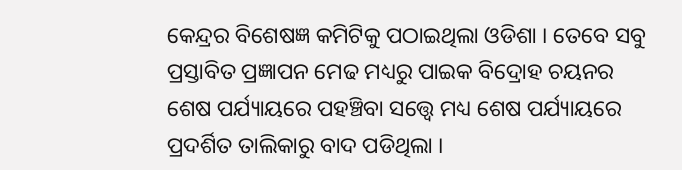କେନ୍ଦ୍ରର ବିଶେଷଜ୍ଞ କମିଟିକୁ ପଠାଇଥିଲା ଓଡିଶା । ତେବେ ସବୁ ପ୍ରସ୍ତାବିତ ପ୍ରଜ୍ଞାପନ ମେଢ ମଧ୍ୟରୁ ପାଇକ ବିଦ୍ରୋହ ଚୟନର ଶେଷ ପର୍ଯ୍ୟାୟରେ ପହଞ୍ଚିବା ସତ୍ତ୍ବେ ମଧ୍ୟ ଶେଷ ପର୍ଯ୍ୟାୟରେ ପ୍ରଦର୍ଶିତ ତାଲିକାରୁ ବାଦ ପଡିଥିଲା ।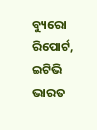ବ୍ୟୁରୋ ରିପୋର୍ଟ, ଇଟିଭି ଭାରତ